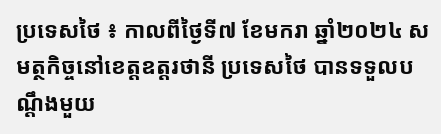ប្រទេសថៃ ៖ កាលពីថ្ងៃទី៧ ខែមករា ឆ្នាំ២០២៤ សមត្ថកិច្ចនៅខេត្តឧត្តរថានី ប្រទេសថៃ បានទទួលបណ្តឹងមួយ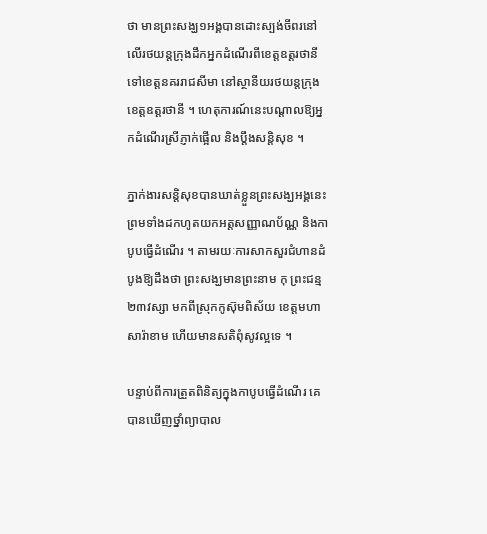ថា មានព្រះសង្ឃ១អង្គបានដោះស្បង់ចីពរនៅលើរថយន្តក្រុងដឹកអ្នកដំណើរពីខេត្តឧត្តរថានី ទៅខេត្តនគររាជសីមា នៅស្ថានីយរថយន្តក្រុងខេត្តឧត្តរថានី ។ ហេតុការណ៍នេះបណ្តាលឱ្យអ្នកដំណើរស្រីភ្ញាក់ផ្អើល និងប្តឹងសន្តិសុខ ។

ភ្នាក់ងារសន្តិសុខបានឃាត់ខ្លួនព្រះសង្ឃអង្គនេះ ព្រមទាំងដកហូតយកអត្តសញ្ញាណប័ណ្ណ និងកាបូបធ្វើដំណើរ ។ តាមរយៈការសាកសួរជំហានដំបូងឱ្យដឹងថា ព្រះសង្ឃមានព្រះនាម កុ ព្រះជន្ម២៣វស្សា មកពីស្រុកកូស៊ុមពិស័យ ខេត្តមហាសារ៉ាខាម ហើយមានសតិពុំសូវល្អទេ ។

បន្ទាប់ពីការត្រួតពិនិត្យក្នុងកាបូបធ្វើដំណើរ គេបានឃើញថ្នាំព្យាបាល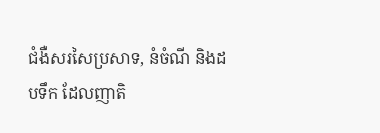ជំងឺសរសៃប្រសាទ, នំចំណី និងដបទឹក ដែលញាតិ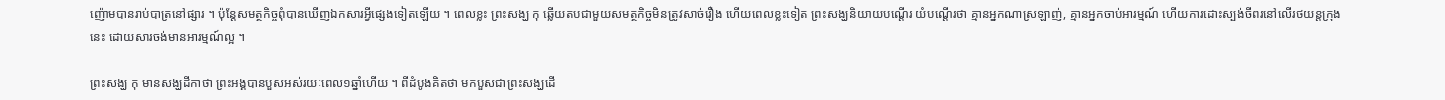ញ៉ោមបានរាប់បាត្រនៅផ្សារ ។ ប៉ុន្តែសមត្ថកិច្ចពុំបានឃើញឯកសារអ្វីផ្សេងទៀតឡើយ ។ ពេលខ្លះ ព្រះសង្ឃ កុ ឆ្លើយតបជាមួយសមត្ថកិច្ចមិនត្រូវសាច់រឿង ហើយពេលខ្លះទៀត ព្រះសង្ឃនិយាយបណ្តើរ យំបណ្តើរថា គ្មានអ្នកណាស្រឡាញ់, គ្មានអ្នកចាប់អារម្មណ៍ ហើយការដោះស្បង់ចីពរនៅលើរថយន្តក្រុងនេះ ដោយសារចង់មានអារម្មណ៍ល្អ ។

ព្រះសង្ឃ កុ មានសង្ឃដីកាថា ព្រះអង្គបានបួសអស់រយៈពេល១ឆ្នាំហើយ ។ ពីដំបូងគិតថា មកបួសជាព្រះសង្ឃដើ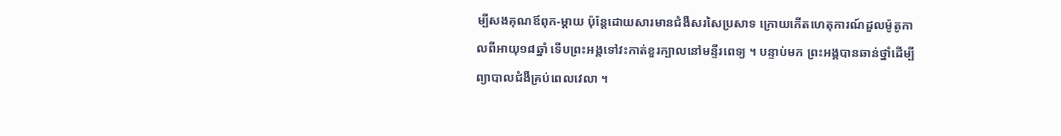ម្បីសងគុណឪពុក-ម្តាយ ប៉ុន្តែដោយសារមានជំងឺសរសៃប្រសាទ ក្រោយកើតហេតុការណ៍ដួលម៉ូតូកាលពីអាយុ១៨ឆ្នាំ ទើបព្រះអង្គទៅវះកាត់ខួរក្បាលនៅមន្ទីរពេទ្យ ។ បន្ទាប់មក ព្រះអង្គបានឆាន់ថ្នាំដើម្បីព្យាបាលជំងឺគ្រប់ពេលវេលា ។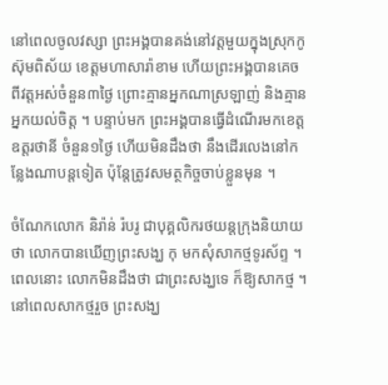នៅពេលចូលវស្សា ព្រះអង្គបានគង់នៅវត្តមួយក្នុងស្រុកកូស៊ុមពិស័យ ខេត្តមហាសារ៉ាខាម ហើយព្រះអង្គបានគេចពីវត្តអស់ចំនួន៣ថ្ងៃ ព្រោះគ្មានអ្នកណាស្រឡាញ់ និងគ្មានអ្នកយល់ចិត្ត ។ បន្ទាប់មក ព្រះអង្គបានធ្វើដំណើរមកខេត្តឧត្តរថានី ចំនួន១ថ្ងៃ ហើយមិនដឹងថា នឹងដើរលេងនៅកន្លែងណាបន្តទៀត ប៉ុន្តែត្រូវសមត្ថកិច្ចចាប់ខ្លួនមុន ។

ចំណែកលោក និរ៉ាន់ រ៉បរូ ជាបុគ្គលិករថយន្តក្រុងនិយាយថា លោកបានឃើញព្រះសង្ឃ កុ មកសុំសាកថ្មទូរស័ព្ទ ។ ពេលនោះ លោកមិនដឹងថា ជាព្រះសង្ឃទេ ក៏ឱ្យសាកថ្ម ។ នៅពេលសាកថ្មរួច ព្រះសង្ឃ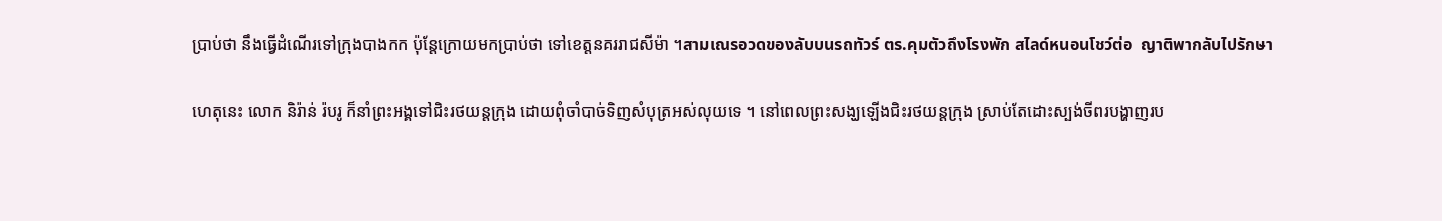ប្រាប់ថា នឹងធ្វើដំណើរទៅក្រុងបាងកក ប៉ុន្តែក្រោយមកប្រាប់ថា ទៅខេត្តនគររាជសីម៉ា ។สามเณรอวดของลับบนรถทัวร์ ตร.คุมตัวถึงโรงพัก สไลด์หนอนโชว์ต่อ  ญาติพากลับไปรักษา

ហេតុនេះ លោក និរ៉ាន់ រ៉បរូ ក៏នាំព្រះអង្គទៅជិះរថយន្តក្រុង ដោយពុំចាំបាច់ទិញសំបុត្រអស់លុយទេ ។ នៅពេលព្រះសង្ឃឡើងជិះរថយន្តក្រុង ស្រាប់តែដោះស្បង់ចីពរបង្ហាញរប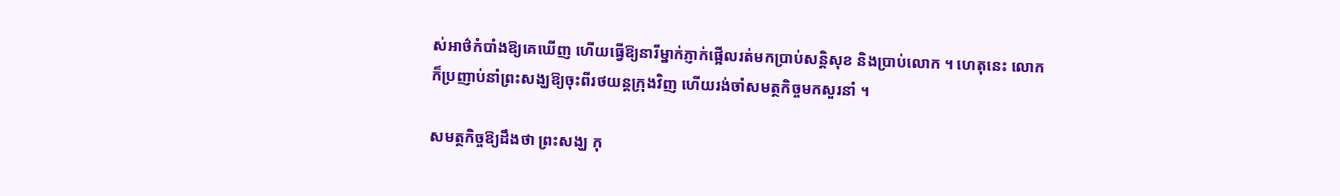ស់អាថ៌កំបាំងឱ្យគេឃើញ ហើយធ្វើឱ្យនារីម្នាក់ភ្ញាក់ផ្អើលរត់មកប្រាប់សន្តិសុខ និងប្រាប់លោក ។ ហេតុនេះ លោកក៏ប្រញាប់នាំព្រះសង្ឃឱ្យចុះពីរថយន្តក្រុងវិញ ហើយរង់ចាំសមត្ថកិច្ចមកសួរនាំ ។

សមត្ថកិច្ចឱ្យដឹងថា ព្រះសង្ឃ កុ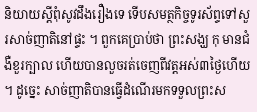និយាយស្តីពុំសូវដឹងរឿងទេ ទើបសមត្ថកិច្ចទូរស័ព្ទទៅសួរសាច់ញាតិនៅផ្ទះ ។ ពួកគេប្រាប់ថា ព្រះសង្ឃ កុ មានជំងឺខួរក្បាល ហើយបានលួចរត់ចេញពីវត្តអស់៣ថ្ងៃហើយ ។ ដូច្នេះ សាច់ញាតិបានធ្វើដំណើរមកទទួលព្រះស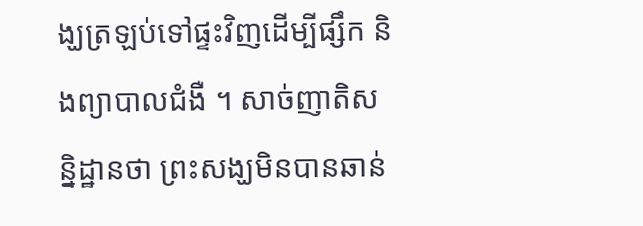ង្ឃត្រឡប់ទៅផ្ទះវិញដើម្បីផ្សឹក និងព្យាបាលជំងឺ ។ សាច់ញាតិសន្និដ្ឋានថា ព្រះសង្ឃមិនបានឆាន់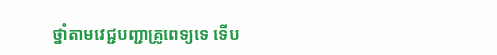ថ្នាំតាមវេជ្ជបញ្ជាគ្រូពេទ្យទេ ទើប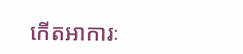កើតអាការៈ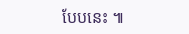បែបនេះ ៕